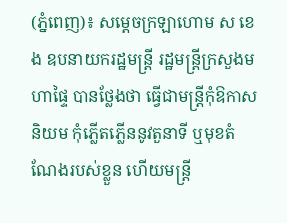(ភ្នំពេញ)៖ សម្តេចក្រឡាហោម ស ខេង ឧបនាយករដ្ឋមន្ត្រី រដ្ឋមន្ត្រីក្រសួងមហាផ្ទៃ បានថ្លែងថា ធ្វើជាមន្ដ្រីកុំឱកាសនិយម កុំភ្លើតភ្លើននូវតួនាទី ឬមុខតំណែងរបស់ខ្លួន ហើយមន្ត្រី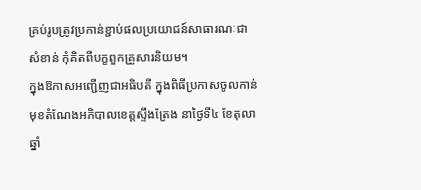គ្រប់រូបត្រូវប្រកាន់ខ្ជាប់ផលប្រយោជន៍សាធារណៈជាសំខាន់ កុំគិតពីបក្ខពួកគ្រួសារនិយម។
ក្នុងឱកាសអញ្ជើញជាអធិបតី ក្នុងពិធីប្រកាសចូលកាន់មុខតំណែងអភិបាលខេត្តស្ទឹងត្រែង នាថ្ងៃទី៤ ខែតុលា ឆ្នាំ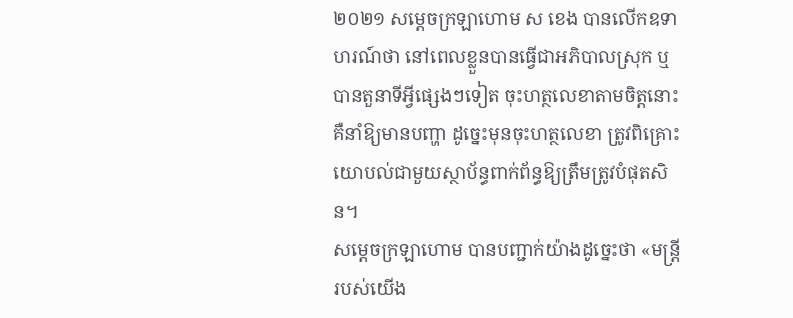២០២១ សម្ដេចក្រឡាហោម ស ខេង បានលើកឧទាហរណ៍ថា នៅពេលខ្លួនបានធ្វើជាអភិបាលស្រុក ឬបានតួនាទីអ្វីផ្សេងៗទៀត ចុះហត្ថលេខាតាមចិត្តនោះ គឺនាំឱ្យមានបញ្ហា ដូច្នេះមុនចុះហត្ថលេខា ត្រូវពិគ្រោះយោបល់ជាមួយស្ថាប័ន្ធពាក់ព័ន្ធឱ្យត្រឹមត្រូវបំផុតសិន។
សម្ដេចក្រឡាហោម បានបញ្ជាក់យ៉ាងដូច្នេះថា «មន្ដ្រីរបស់យើង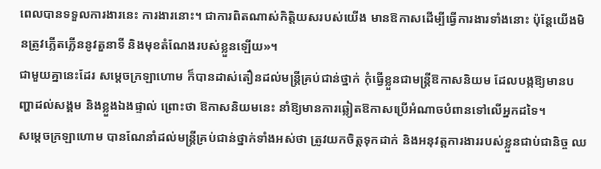ពេលបានទទួលការងារនេះ ការងារនោះ។ ជាការពិតណាស់កិត្តិយសរបស់យើង មានឱកាសដើម្បីធ្វើការងារទាំងនោះ ប៉ុន្ដែយើងមិនត្រូវភ្លើតភ្លើននូវតួនាទី និងមុខតំណែងរបស់ខ្លួនឡើយ»។
ជាមួយគ្នានេះដែរ សម្ដេចក្រឡាហោម ក៏បានដាស់តឿនដល់មន្ត្រីគ្រប់ជាន់ថ្នាក់ កុំធ្វើខ្លួនជាមន្ត្រីឱកាសនិយម ដែលបង្កឱ្យមានបញ្ហាដល់សង្គម និងខ្លួងឯងផ្ទាល់ ព្រោះថា ឱកាសនិយមនេះ នាំឱ្យមានការឆ្លៀតឱកាសប្រើអំណាចបំពានទៅលើអ្នកដទៃ។
សម្ដេចក្រឡាហោម បានណែនាំដល់មន្ដ្រីគ្រប់ជាន់ថ្នាក់ទាំងអស់ថា ត្រូវយកចិត្តទុកដាក់ និងអនុវត្តការងាររបស់ខ្លួនជាប់ជានិច្ច ឈ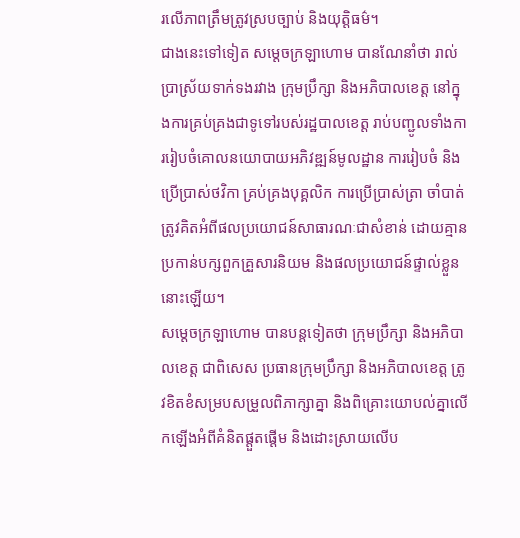រលើភាពត្រឹមត្រូវស្របច្បាប់ និងយុត្តិធម៌។
ជាងនេះទៅទៀត សម្ដេចក្រឡាហោម បានណែនាំថា រាល់ប្រាស្រ័យទាក់ទងរវាង ក្រុមប្រឹក្សា និងអភិបាលខេត្ត នៅក្នុងការគ្រប់គ្រងជាទូទៅរបស់រដ្ឋបាលខេត្ត រាប់បញ្ជូលទាំងការរៀបចំគោលនយោបាយអភិវឌ្ឍន៍មូលដ្ឋាន ការរៀបចំ និងប្រើប្រាស់ថវិកា គ្រប់គ្រងបុគ្គលិក ការប្រើប្រាស់ត្រា ចាំបាត់ត្រូវគិតអំពីផលប្រយោជន៍សាធារណៈជាសំខាន់ ដោយគ្មានប្រកាន់បក្សពួកគ្រួសារនិយម និងផលប្រយោជន៍ផ្ទាល់ខ្លួននោះឡើយ។
សម្ដេចក្រឡាហោម បានបន្ដទៀតថា ក្រុមប្រឹក្សា និងអភិបាលខេត្ត ជាពិសេស ប្រធានក្រុមប្រឹក្សា និងអភិបាលខេត្ត ត្រូវខិតខំសម្របសម្រួលពិភាក្សាគ្នា និងពិគ្រោះយោបល់គ្នាលើកឡើងអំពីគំនិតផ្ដួតផ្ដើម និងដោះស្រាយលើប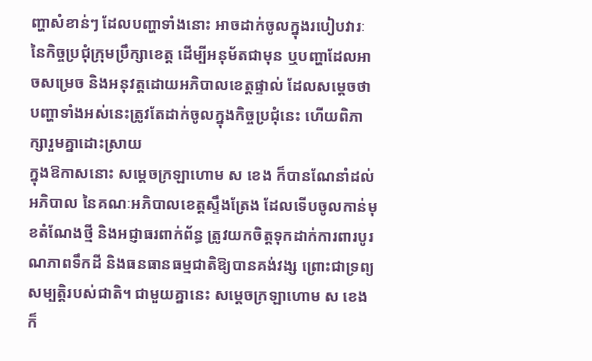ញ្ហាសំខាន់ៗ ដែលបញ្ហាទាំងនោះ អាចដាក់ចូលក្នុងរបៀបវារៈ នៃកិច្ចប្រជុំក្រុមប្រឹក្សាខេត្ត ដើម្បីអនុម័តជាមុន ឬបញ្ហាដែលអាចសម្រេច និងអនុវត្តដោយអភិបាលខេត្តផ្ទាល់ ដែលសម្តេចថា បញ្ហាទាំងអស់នេះត្រូវតែដាក់ចូលក្នុងកិច្ចប្រជុំនេះ ហើយពិភាក្សារួមគ្នាដោះស្រាយ
ក្នុងឱកាសនោះ សម្ដេចក្រឡាហោម ស ខេង ក៏បានណែនាំដល់អភិបាល នៃគណៈអភិបាលខេត្តស្ទឹងត្រែង ដែលទើបចូលកាន់មុខតំណែងថ្មី និងអជ្ញាធរពាក់ព័ន្ធ ត្រូវយកចិត្តទុកដាក់ការពារបូរណភាពទឹកដី និងធនធានធម្មជាតិឱ្យបានគង់វង្ស ព្រោះជាទ្រព្យសម្បត្តិរបស់ជាតិ។ ជាមួយគ្នានេះ សម្ដេចក្រឡាហោម ស ខេង ក៏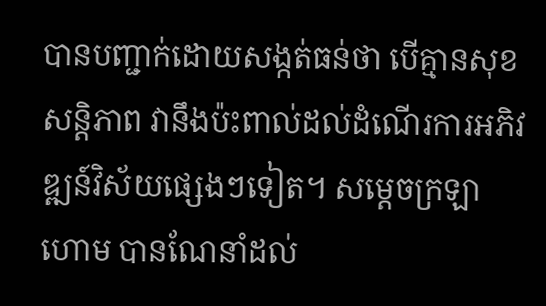បានបញ្ជាក់ដោយសង្កត់ធន់ថា បើគ្មានសុខសន្ដិភាព វានឹងប៉ះពាល់ដល់ដំណើរការអភិវឌ្ឍន៍វិស័យផ្សេងៗទៀត។ សម្ដេចក្រឡាហោម បានណែនាំដល់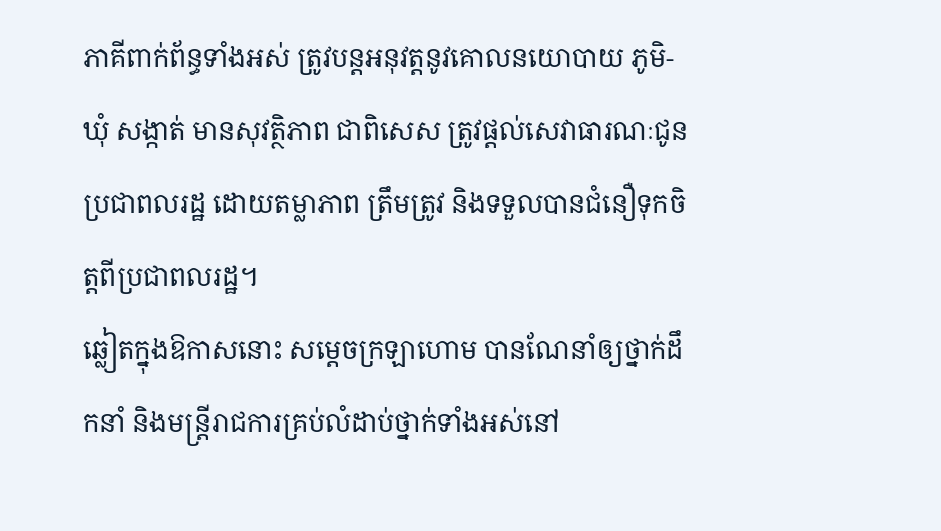ភាគីពាក់ព័ន្ធទាំងអស់ ត្រូវបន្ដអនុវត្តនូវគោលនយោបាយ ភូមិ-ឃុំ សង្កាត់ មានសុវត្ថិភាព ជាពិសេស ត្រូវផ្ដល់សេវាធារណៈជូនប្រជាពលរដ្ឋ ដោយតម្លាភាព ត្រឹមត្រូវ និងទទួលបានជំនឿទុកចិត្តពីប្រជាពលរដ្ឋ។
ឆ្លៀតក្នុងឱកាសនោះ សម្ដេចក្រឡាហោម បានណែនាំឲ្យថ្នាក់ដឹកនាំ និងមន្ត្រីរាជការគ្រប់លំដាប់ថ្នាក់ទាំងអស់នៅ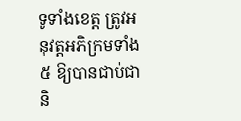ទូទាំងខេត្ត ត្រូវអនុវត្តអភិក្រមទាំង៥ ឱ្យបានជាប់ជានិ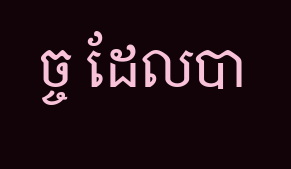ច្ច ដែលបា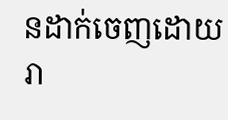នដាក់ចេញដោយរា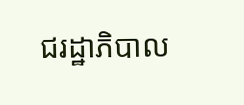ជរដ្ឋាភិបាល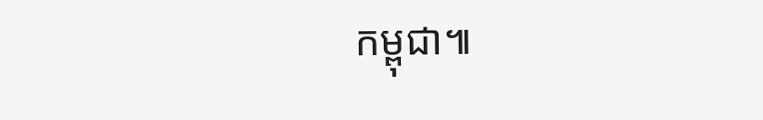កម្ពុជា៕